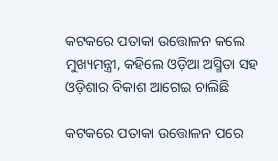କଟକରେ ପତାକା ଉତ୍ତୋଳନ କଲେ ମୁଖ୍ୟମନ୍ତ୍ରୀ, କହିଲେ ଓଡ଼ିଆ ଅସ୍ମିତା ସହ ଓଡ଼ିଶାର ବିକାଶ ଆଗେଇ ଚାଲିଛି

କଟକରେ ପତାକା ଉତ୍ତୋଳନ ପରେ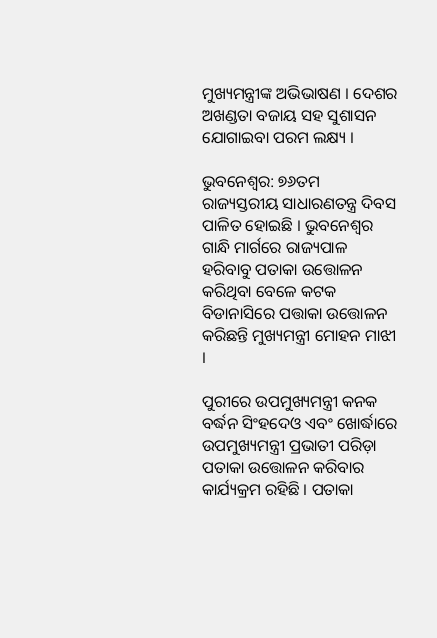ମୁଖ୍ୟମନ୍ତ୍ରୀଙ୍କ ଅଭିଭାଷଣ । ଦେଶର ଅଖଣ୍ଡତା ବଜାୟ ସହ ସୁଶାସନ ଯୋଗାଇବା ପରମ ଲକ୍ଷ୍ୟ ।

ଭୁବନେଶ୍ବର: ୭୬ତମ ରାଜ୍ୟସ୍ତରୀୟ ସାଧାରଣତନ୍ତ୍ର ଦିବସ ପାଳିତ ହୋଇଛି । ଭୁବନେଶ୍ବର ଗାନ୍ଧି ମାର୍ଗରେ ରାଜ୍ୟପାଳ ହରିବାବୁ ପତାକା ଉତ୍ତୋଳନ କରିଥିବା ବେଳେ କଟକ ବିଡାନାସିରେ ପତ୍ତାକା ଉତ୍ତୋଳନ କରିଛନ୍ତି ମୁଖ୍ୟମନ୍ତ୍ରୀ ମୋହନ ମାଝୀ ।

ପୁରୀରେ ଉପମୁଖ୍ୟମନ୍ତ୍ରୀ କନକ ବର୍ଦ୍ଧନ ସିଂହଦେଓ ଏବଂ ଖୋର୍ଦ୍ଧାରେ ଉପମୁଖ୍ୟମନ୍ତ୍ରୀ ପ୍ରଭାତୀ ପରିଡ଼ା ପତାକା ଉତ୍ତୋଳନ କରିବାର କାର୍ଯ୍ୟକ୍ରମ ରହିଛି । ପତାକା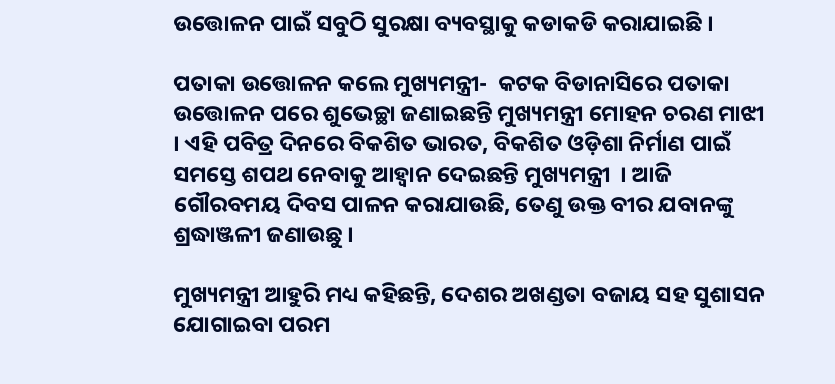ଉତ୍ତୋଳନ ପାଇଁ ସବୁଠି ସୁରକ୍ଷା ବ୍ୟବସ୍ଥାକୁ କଡାକଡି କରାଯାଇଛି ।

ପତାକା ଉତ୍ତୋଳନ କଲେ ମୁଖ୍ୟମନ୍ତ୍ରୀ-  କଟକ ବିଡାନାସିରେ ପତାକା ଉତ୍ତୋଳନ ପରେ ଶୁଭେଚ୍ଛା ଜଣାଇଛନ୍ତି ମୁଖ୍ୟମନ୍ତ୍ରୀ ମୋହନ ଚରଣ ମାଝୀ । ଏହି ପବିତ୍ର ଦିନରେ ବିକଶିତ ଭାରତ, ବିକଶିତ ଓଡ଼ିଶା ନିର୍ମାଣ ପାଇଁ ସମସ୍ତେ ଶପଥ ନେବାକୁ ଆହ୍ବାନ ଦେଇଛନ୍ତି ମୁଖ୍ୟମନ୍ତ୍ରୀ  । ଆଜି ଗୌରବମୟ ଦିବସ ପାଳନ କରାଯାଉଛି, ତେଣୁ ଉକ୍ତ ବୀର ଯବାନଙ୍କୁ ଶ୍ରଦ୍ଧାଞ୍ଜଳୀ ଜଣାଉଛୁ ।

ମୁଖ୍ୟମନ୍ତ୍ରୀ ଆହୁରି ମଧ୍ୟ କହିଛନ୍ତି, ଦେଶର ଅଖଣ୍ଡତା ବଜାୟ ସହ ସୁଶାସନ ଯୋଗାଇବା ପରମ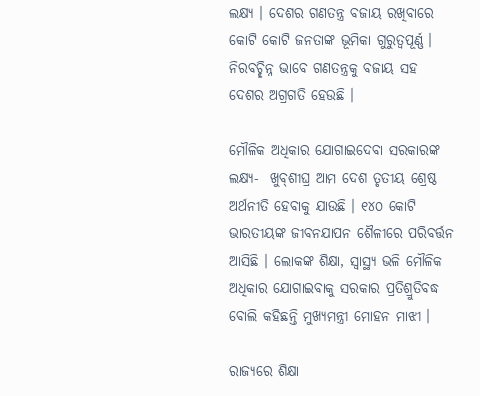ଲକ୍ଷ୍ୟ । ଦେଶର ଗଣତନ୍ତ୍ର ବଜାୟ ରଖିବାରେ କୋଟି କୋଟି ଜନତାଙ୍କ ଭୂମିକା ଗୁରୁତ୍ବପୂର୍ଣ୍ଣ । ନିରବଚ୍ଛିନ୍ନ ଭାବେ ଗଣତନ୍ତ୍ରକୁ ବଜାୟ ସହ ଦେଶର ଅଗ୍ରଗତି ହେଉଛି ।

ମୌଳିକ ଅଧିକାର ଯୋଗାଇଦେବା ସରକାରଙ୍କ ଲକ୍ଷ୍ୟ-  ଖୁବ୍‌ଶୀଘ୍ର ଆମ ଦେଶ ତୃତୀୟ ଶ୍ରେଷ୍ଠ ଅର୍ଥନୀତି ହେବାକୁ ଯାଉଛି । ୧୪୦ କୋଟି ଭାରତୀୟଙ୍କ ଜୀବନଯାପନ ଶୈଳୀରେ ପରିବର୍ତ୍ତନ ଆସିଛି । ଲୋକଙ୍କ ଶିକ୍ଷା, ସ୍ବାସ୍ଥ୍ୟ ଭଳି ମୌଳିକ ଅଧିକାର ଯୋଗାଇବାକୁ ସରକାର ପ୍ରତିଶ୍ରୁତିବଦ୍ଧ ବୋଲି କହିଛନ୍ତି ମୁଖ୍ୟମନ୍ତ୍ରୀ ମୋହନ ମାଝୀ ।

ରାଜ୍ୟରେ ଶିକ୍ଷା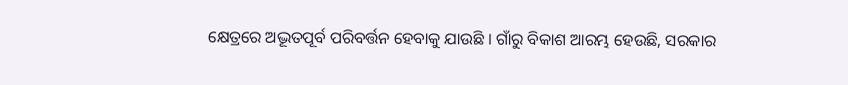କ୍ଷେତ୍ରରେ ଅଦ୍ଭୂତପୂର୍ବ ପରିବର୍ତ୍ତନ ହେବାକୁ ଯାଉଛି । ଗାଁରୁ ବିକାଶ ଆରମ୍ଭ ହେଉଛି, ସରକାର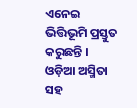ଏନେଇ ଭିତ୍ତିଭୂମି ପ୍ରସ୍ତୁତ କରୁଛନ୍ତି । ଓଡ଼ିଆ ଅସ୍ମିତା ସହ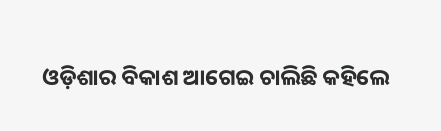ଓଡ଼ିଶାର ବିକାଶ ଆଗେଇ ଚାଲିଛି କହିଲେ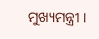ମୁଖ୍ୟମନ୍ତ୍ରୀ ।